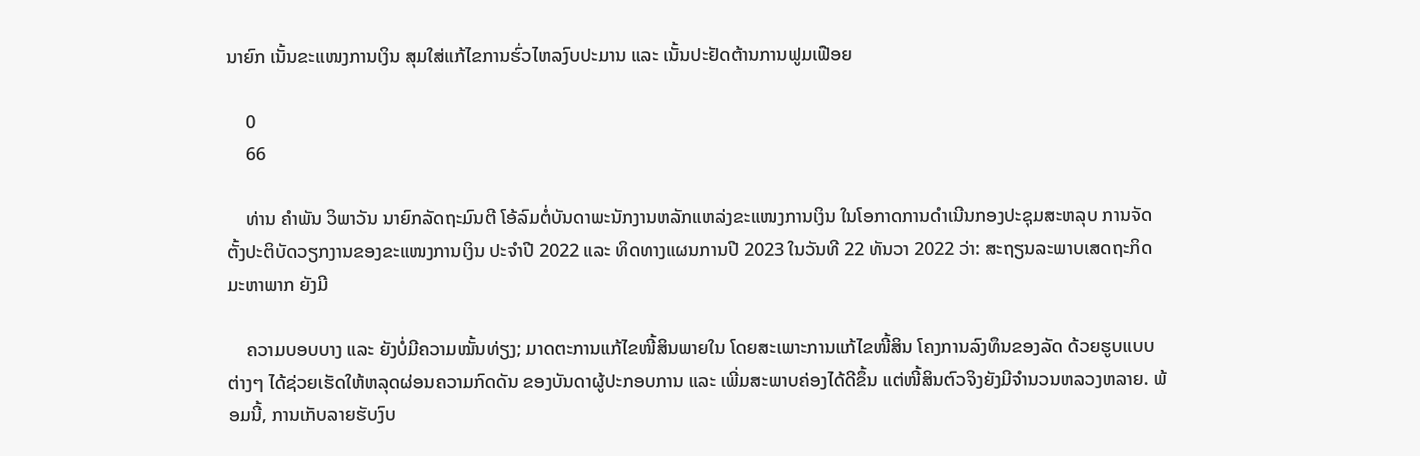ນາຍົກ ເນັ້ນຂະແໜງການເງິນ ສຸມໃສ່ແກ້ໄຂການຮົ່ວໄຫລງົບປະມານ ແລະ ເນັ້ນປະຢັດຕ້ານການຟູມເຟືອຍ

    0
    66

    ທ່ານ ຄຳພັນ ວິພາວັນ ນາຍົກລັດຖະມົນຕີ ໂອ້ລົມຕໍ່ບັນດາພະນັກງານຫລັກແຫລ່ງຂະແໜງການເງິນ ໃນໂອກາດການດຳເນີນກອງປະຊຸມສະຫລຸບ ການຈັດຕັ້ງປະຕິບັດວຽກງານຂອງຂະແໜງການເງິນ ປະຈຳປີ 2022 ແລະ ທິດທາງແຜນການປີ 2023 ໃນວັນທີ 22 ທັນວາ 2022 ວ່າ: ສະຖຽນລະພາບເສດຖະກິດມະຫາພາກ ຍັງມີ

    ຄວາມບອບບາງ ແລະ ຍັງບໍ່ມີຄວາມໝັ້ນທ່ຽງ; ມາດຕະການແກ້ໄຂໜີ້ສິນພາຍໃນ ໂດຍສະເພາະການແກ້ໄຂໜີ້ສິນ ໂຄງການລົງທຶນຂອງລັດ ດ້ວຍຮູບແບບຕ່າງໆ ໄດ້ຊ່ວຍເຮັດໃຫ້ຫລຸດຜ່ອນຄວາມກົດດັນ ຂອງບັນດາຜູ້ປະກອບການ ແລະ ເພີ່ມສະພາບຄ່ອງໄດ້ດີຂຶ້ນ ແຕ່ໜີ້ສິນຕົວຈິງຍັງມີຈຳນວນຫລວງຫລາຍ. ພ້ອມນີ້, ການເກັບລາຍຮັບງົບ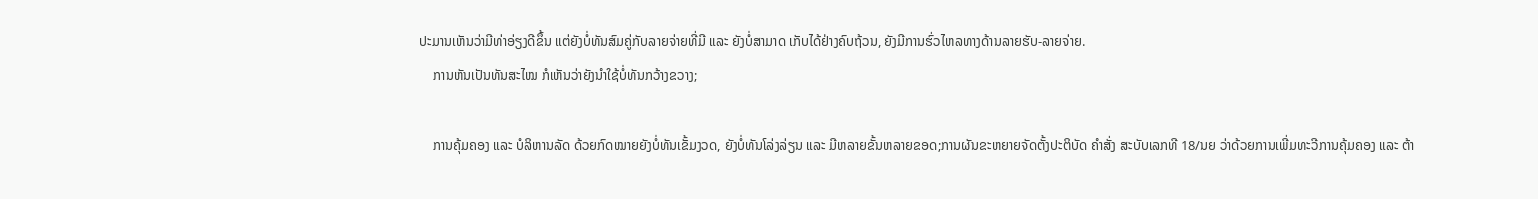ປະມານເຫັນວ່າມີທ່າອ່ຽງດີຂຶ້ນ ແຕ່ຍັງບໍ່ທັນສົມຄູ່ກັບລາຍຈ່າຍທີ່ມີ ແລະ ຍັງບໍ່ສາມາດ ເກັບໄດ້ຢ່າງຄົບຖ້ວນ, ຍັງມີການຮົ່ວໄຫລທາງດ້ານລາຍຮັບ-ລາຍຈ່າຍ.
    ການຫັນເປັນທັນສະໄໝ ກໍເຫັນວ່າຍັງນຳໃຊ້ບໍ່ທັນກວ້າງຂວາງ;

    ການຄຸ້ມຄອງ ແລະ ບໍລິຫານລັດ ດ້ວຍກົດໝາຍຍັງບໍ່ທັນເຂັ້ມງວດ, ຍັງບໍ່ທັນໂລ່ງລ່ຽນ ແລະ ມີຫລາຍຂັ້ນຫລາຍຂອດ;ການຜັນຂະຫຍາຍຈັດຕັ້ງປະຕິບັດ ຄໍາສັ່ງ ສະບັບເລກທີ 18/ນຍ ວ່າດ້ວຍການເພີ່ມທະວີການຄຸ້ມຄອງ ແລະ ຕ້າ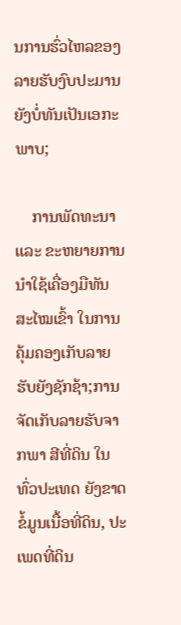ນການຮົ່ວໄຫລຂອງລາຍຮັບງົບປະມານ ຍັງບໍ່ທັນເປັນເອກະພາບ;

    ການພັດທະນາ ແລະ ຂະຫຍາຍການນໍາໃຊ້ເຄື່ອງມືທັນສະໄໝເຂົ້າ ໃນການຄຸ້ມຄອງເກັບລາຍຮັບຍັງຊັກຊ້າ;ການຈັດເກັບລາຍຮັບຈາກພາ ສີທີ່ດິນ ໃນທົ່ວປະເທດ ຍັງຂາດຂໍ້ມູນເນື້ອທີ່ດິນ, ປະເພດທີ່ດິນ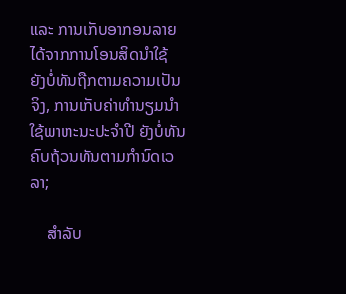ແລະ ການເກັບອາກອນລາຍໄດ້ຈາກການໂອນສິດນຳໃຊ້ ຍັງບໍ່ທັນຖືກຕາມຄວາມເປັນຈິງ, ການເກັບຄ່າທຳນຽມນໍາໃຊ້ພາຫະນະປະຈຳປີ ຍັງບໍ່ທັນຄົບຖ້ວນທັນຕາມກຳນົດເວລາ;

    ສຳລັບ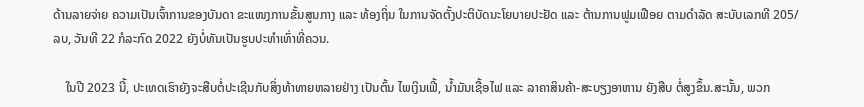ດ້ານລາຍຈ່າຍ ຄວາມເປັນເຈົ້າການຂອງບັນດາ ຂະແໜງການຂັ້ນສູນກາງ ແລະ ທ້ອງຖິ່ນ ໃນການຈັດຕັ້ງປະຕິບັດນະໂຍບາຍປະຢັດ ແລະ ຕ້ານການຟູມເຟືອຍ ຕາມດຳລັດ ສະບັບເລກທີ 205/ລບ, ວັນທີ 22 ກໍລະກົດ 2022 ຍັງບໍ່ທັນເປັນຮູບປະທຳເທົ່າທີ່ຄວນ.

    ໃນປີ 2023 ນີ້, ປະເທດເຮົາຍັງຈະສືບຕໍ່ປະເຊີນກັບສິ່ງທ້າທາຍຫລາຍຢ່າງ ເປັນຕົ້ນ ໄພເງິນເຟີ້, ນໍ້າມັນເຊື້ອໄຟ ແລະ ລາຄາສິນຄ້າ-ສະບຽງອາຫານ ຍັງສືບ ຕໍ່ສູງຂຶ້ນ.ສະນັ້ນ, ພວກ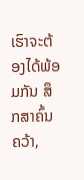ເຮົາຈະຕ້ອງໄດ້ພ້ອມກັນ ສຶກສາຄົ້ນຄວ້າ,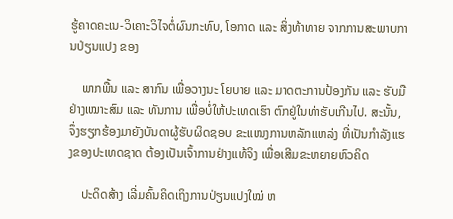ຮູ້ຄາດຄະເນ-ວິເຄາະວິໄຈຕໍ່ຜົນກະທົບ, ໂອກາດ ແລະ ສິ່ງທ້າທາຍ ຈາກການສະພາບການປ່ຽນແປງ ຂອງ

    ພາກພື້ນ ແລະ ສາກົນ ເພື່ອວາງນະ ໂຍບາຍ ແລະ ມາດຕະການປ້ອງກັນ ແລະ ຮັບມືຢ່າງເໝາະສົມ ແລະ ທັນການ ເພື່ອບໍ່ໃຫ້ປະເທດເຮົາ ຕົກຢູ່ໃນທ່າຮັບເກີນໄປ. ສະນັ້ນ, ຈຶ່ງຮຽກຮ້ອງມາຍັງບັນດາຜູ້ຮັບຜິດຊອບ ຂະແໜງການຫລັກແຫລ່ງ ທີ່ເປັນກຳລັງແຮງຂອງປະເທດຊາດ ຕ້ອງເປັນເຈົ້າການຢ່າງແທ້ຈິງ ເພື່ອເສີມຂະຫຍາຍຫົວຄິດ

    ປະດິດສ້າງ ເລີ່ມຄົ້ນຄິດເຖິງການປ່ຽນແປງໃໝ່ ຫ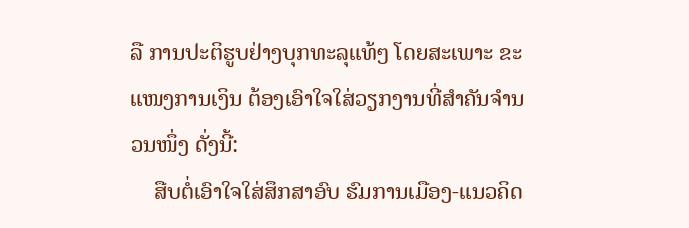ລື ການປະຕິຮູບຢ່າງບຸກທະລຸແທ້ໆ ໂດຍສະເພາະ ຂະແໜງການເງິນ ຕ້ອງເອົາໃຈໃສ່ວຽກງານທີ່ສຳຄັນຈຳນວນໜຶ່ງ ດັ່ງນີ້:
    ສືບຕໍ່ເອົາໃຈໃສ່ສຶກສາອົບ ຮົມການເມືອງ-ແນວຄິດ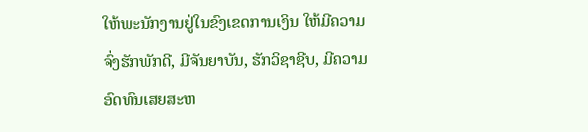ໃຫ້ພະນັກງານຢູ່ໃນຂົງເຂດການເງິນ ໃຫ້ມີຄວາມຈົ່ງຮັກພັກດີ, ມີຈັນຍາບັນ, ຮັກວິຊາຊີບ, ມີຄວາມອົດທົນເສຍສະຫ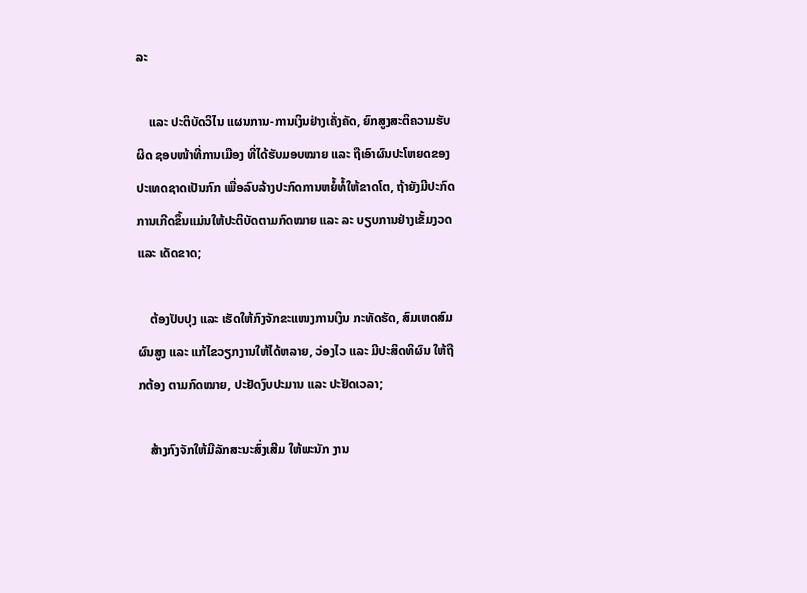ລະ

    ແລະ ປະຕິບັດວິໄນ ແຜນການ-ການເງິນຢ່າງເຄັ່ງຄັດ, ຍົກສູງສະຕິຄວາມຮັບຜິດ ຊອບໜ້າທີ່ການເມືອງ ທີ່ໄດ້ຮັບມອບໝາຍ ແລະ ຖືເອົາຜົນປະໂຫຍດຂອງປະເທດຊາດເປັນກົກ ເພື່ອລົບລ້າງປະກົດການຫຍໍ້ທໍ້ໃຫ້ຂາດໂຕ, ຖ້າຍັງມີປະກົດການເກີດຂຶ້ນແມ່ນໃຫ້ປະຕິບັດຕາມກົດໝາຍ ແລະ ລະ ບຽບການຢ່າງເຂັ້ມງວດ ແລະ ເດັດຂາດ;

    ຕ້ອງປັບປຸງ ແລະ ເຮັດໃຫ້ກົງຈັກຂະແໜງການເງິນ ກະທັດຮັດ, ສົມເຫດສົມຜົນສູງ ແລະ ແກ້ໄຂວຽກງານໃຫ້ໄດ້ຫລາຍ, ວ່ອງໄວ ແລະ ມີປະສິດທິຜົນ ໃຫ້ຖືກຕ້ອງ ຕາມກົດໝາຍ, ປະຢັດງົບປະມານ ແລະ ປະຢັດເວລາ;

    ສ້າງກົງຈັກໃຫ້ມີລັກສະນະສົ່ງເສີມ ໃຫ້ພະນັກ ງານ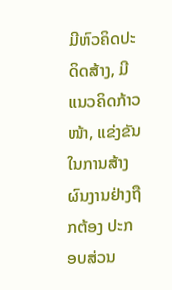ມີຫົວຄິດປະດິດສ້າງ, ມີແນວຄິດກ້າວໜ້າ, ແຂ່ງຂັນໃນການສ້າງຜົນງານຢ່າງຖືກຕ້ອງ ປະກອບສ່ວນ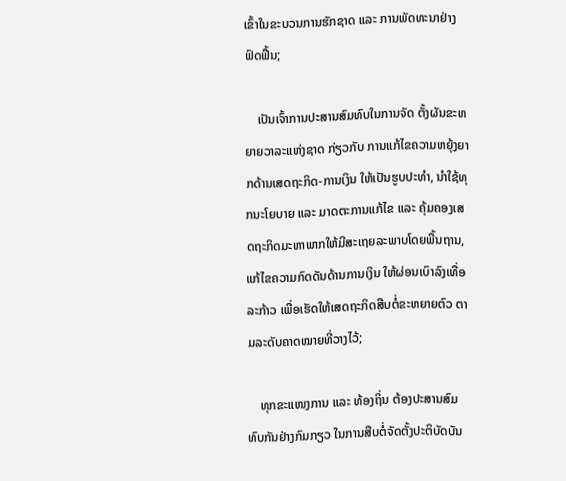ເຂົ້າໃນຂະບວນການຮັກຊາດ ແລະ ການພັດທະນາຢ່າງຟົດຟື້ນ;

    ເປັນເຈົ້າການປະສານສົມທົບໃນການຈັດ ຕັ້ງຜັນຂະຫຍາຍວາລະແຫ່ງຊາດ ກ່ຽວກັບ ການແກ້ໄຂຄວາມຫຍຸ້ງຍາກດ້ານເສດຖະກິດ-ການເງິນ ໃຫ້ເປັນຮູບປະທຳ, ນຳໃຊ້ທຸກນະໂຍບາຍ ແລະ ມາດຕະການແກ້ໄຂ ແລະ ຄຸ້ມຄອງເສດຖະກິດມະຫາພາກໃຫ້ມີສະເຖຍລະພາບໂດຍພື້ນຖານ, ແກ້ໄຂຄວາມກົດດັນດ້ານການເງິນ ໃຫ້ຜ່ອນເບົາລົງເທື່ອລະກ້າວ ເພື່ອເຮັດໃຫ້ເສດຖະກິດສືບຕໍ່ຂະຫຍາຍຕົວ ຕາມລະດັບຄາດໝາຍທີ່ວາງໄວ້;

    ທຸກຂະແໜງການ ແລະ ທ້ອງຖິ່ນ ຕ້ອງປະສານສົມທົບກັນຢ່າງກົມກຽວ ໃນການສືບຕໍ່ຈັດຕັ້ງປະຕິບັດບັນ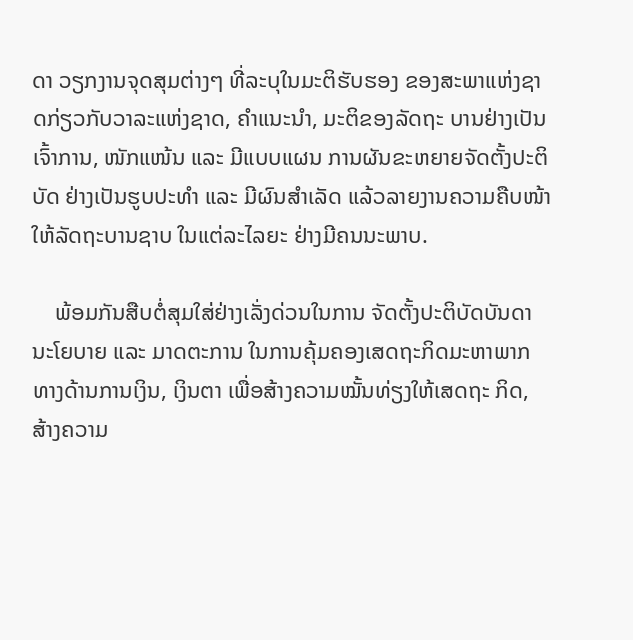ດາ ວຽກງານຈຸດສຸມຕ່າງໆ ທີ່ລະບຸໃນມະຕິຮັບຮອງ ຂອງສະພາແຫ່ງຊາດກ່ຽວກັບວາລະແຫ່ງຊາດ, ຄຳແນະນຳ, ມະຕິຂອງລັດຖະ ບານຢ່າງເປັນເຈົ້າການ, ໜັກແໜ້ນ ແລະ ມີແບບແຜນ ການຜັນຂະຫຍາຍຈັດຕັ້ງປະຕິບັດ ຢ່າງເປັນຮູບປະທຳ ແລະ ມີຜົນສຳເລັດ ແລ້ວລາຍງານຄວາມຄືບໜ້າໃຫ້ລັດຖະບານຊາບ ໃນແຕ່ລະໄລຍະ ຢ່າງມີຄນນະພາບ.

    ພ້ອມກັນສືບຕໍ່ສຸມໃສ່ຢ່າງເລັ່ງດ່ວນໃນການ ຈັດຕັ້ງປະຕິບັດບັນດານະໂຍບາຍ ແລະ ມາດຕະການ ໃນການຄຸ້ມຄອງເສດຖະກິດມະຫາພາກທາງດ້ານການເງິນ, ເງິນຕາ ເພື່ອສ້າງຄວາມໝັ້ນທ່ຽງໃຫ້ເສດຖະ ກິດ, ສ້າງຄວາມ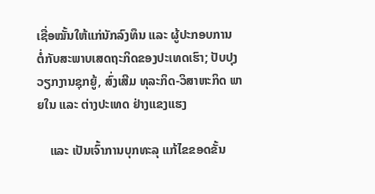ເຊື່ອໝັ້ນໃຫ້ແກ່ນັກລົງທຶນ ແລະ ຜູ້ປະກອບການ ຕໍ່ກັບສະພາບເສດຖະກິດຂອງປະເທດເຮົາ; ປັບປຸງວຽກງານຊຸກຍູ້, ສົ່ງເສີມ ທຸລະກິດ-ວິສາຫະກິດ ພາຍໃນ ແລະ ຕ່າງປະເທດ ຢ່າງແຂງແຮງ

    ແລະ ເປັນເຈົ້າການບຸກທະລຸ ແກ້ໄຂຂອດຂັ້ນ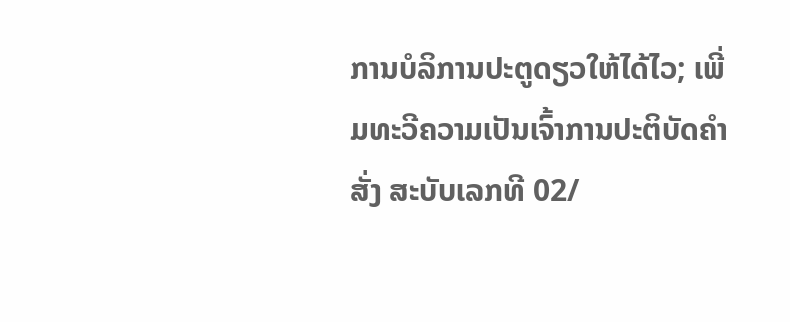ການບໍລິການປະຕູດຽວໃຫ້ໄດ້ໄວ; ເພີ່ມທະວີຄວາມເປັນເຈົ້າການປະຕິບັດຄໍາສັ່ງ ສະບັບເລກທີ 02/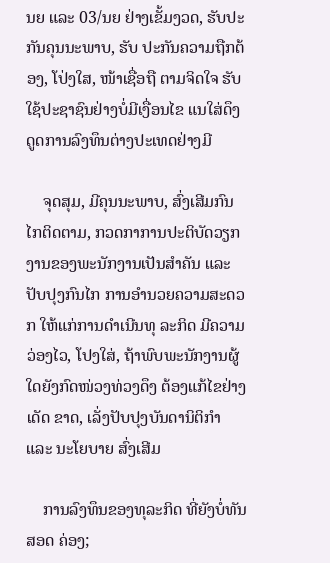ນຍ ແລະ 03/ນຍ ຢ່າງເຂັ້ມງວດ, ຮັບປະກັນຄຸນນະພາບ, ຮັບ ປະກັນຄວາມຖືກຕ້ອງ, ໂປ່ງໃສ, ໜ້າເຊື່ອຖື ຕາມຈິດໃຈ ຮັບໃຊ້ປະຊາຊົນຢ່າງບໍ່ມີເງື່ອນໄຂ ແນໃສ່ດຶງດູດການລົງທຶນຕ່າງປະເທດຢ່າງມີ

    ຈຸດສຸມ, ມີຄຸນນະພາບ, ສົ່ງເສີມກົນໄກຕິດຕາມ, ກວດກາການປະຕິບັດວຽກງານຂອງພະນັກງານເປັນສໍາຄັນ ແລະ ປັບປຸງກົນໄກ ການອຳນວຍຄວາມສະດວກ ໃຫ້ແກ່ການດໍາເນີນທຸ ລະກິດ ມີຄວາມວ່ອງໄວ, ໂປງໃສ່, ຖ້າພົບພະນັກງານຜູ້ໃດຍັງກົດໜ່ວງທ່ວງດຶງ ຕ້ອງແກ້ໄຂຢ່າງເດັດ ຂາດ, ເລັ່ງປັບປຸງບັນດານິຕິກໍາ ແລະ ນະໂຍບາຍ ສົ່ງເສີມ

    ການລົງທຶນຂອງທຸລະກິດ ທີ່ຍັງບໍ່ທັນສອດ ຄ່ອງ;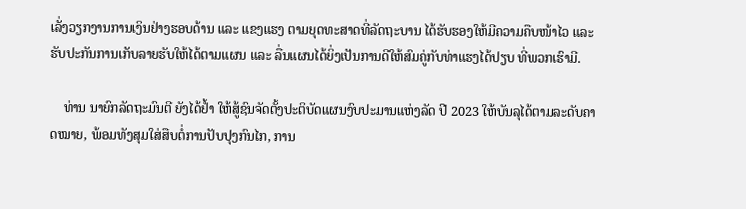ເລັ່ງວຽກງານການເງິນຢ່າງຮອບດ້ານ ແລະ ແຂງແຮງ ຕາມຍຸດທະສາດທີ່ລັດຖະບານ ໄດ້ຮັບຮອງໃຫ້ມີຄວາມຄືບໜ້າໄວ ແລະ ຮັບປະກັນການເກັບລາຍຮັບໃຫ້ໄດ້ຕາມແຜນ ແລະ ລື່ນແຜນໄດ້ຍິ່ງເປັນການດີໃຫ້ສົມຄູ່ກັບທ່າແຮງໄດ້ປຽບ ທີ່ພວກເຮົາມີ.

    ທ່ານ ນາຍົກລັດຖະມົນຕີ ຍັງໄດ້ຢ້ຳ ໃຫ້ສູ້ຊົນຈັດຕັ້ງປະຕິບັດແຜນງົບປະມານແຫ່ງລັດ ປີ 2023 ໃຫ້ບັນລຸໄດ້ຕາມລະດັບຄາດໝາຍ, ພ້ອມທັງສຸມໃສ່ສືບຕໍ່ການປັບປຸງກົນໄກ, ການ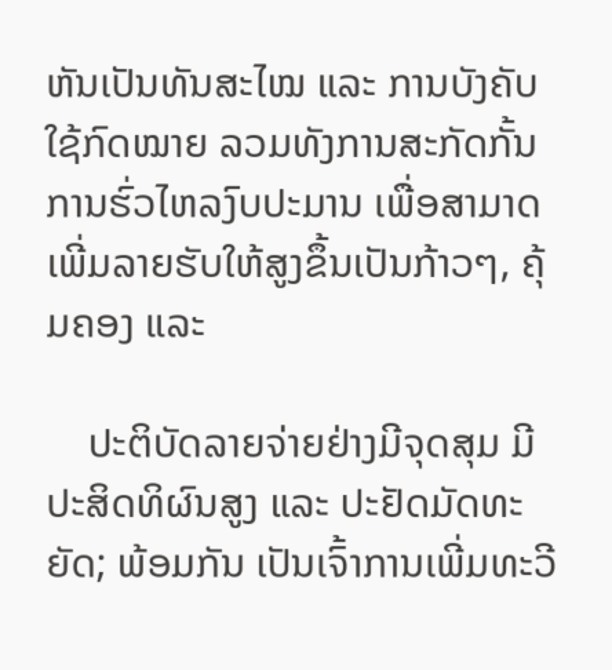ຫັນເປັນທັນສະໄໝ ແລະ ການບັງຄັບໃຊ້ກົດໝາຍ ລວມທັງການສະກັດກັ້ນການຮົ່ວໄຫລງົບປະມານ ເພື່ອສາມາດເພີ່ມລາຍຮັບໃຫ້ສູງຂຶ້ນເປັນກ້າວໆ, ຄຸ້ມຄອງ ແລະ

    ປະຕິບັດລາຍຈ່າຍຢ່າງມີຈຸດສຸມ ມີປະສິດທິຜົນສູງ ແລະ ປະຢັດມັດທະຍັດ; ພ້ອມກັນ ເປັນເຈົ້າການເພີ່ມທະວີ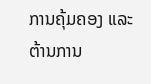ການຄຸ້ມຄອງ ແລະ ຕ້ານການ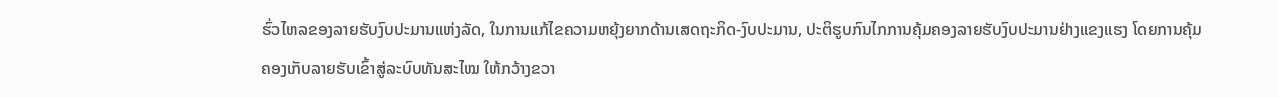ຮົ່ວໄຫລຂອງລາຍຮັບງົບປະມານແຫ່ງລັດ, ໃນການແກ້ໄຂຄວາມຫຍຸ້ງຍາກດ້ານເສດຖະກິດ-ງົບປະມານ, ປະຕິຮູບກົນໄກການຄຸ້ມຄອງລາຍຮັບງົບປະມານຢ່າງແຂງແຮງ ໂດຍການຄຸ້ມຄອງເກັບລາຍຮັບເຂົ້າສູ່ລະບົບທັນສະໄໝ ໃຫ້ກວ້າງຂວາ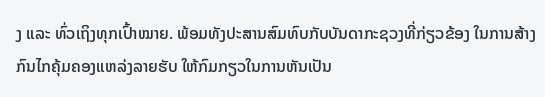ງ ແລະ ທົ່ວເຖິງທຸກເປົ້າໝາຍ. ພ້ອມທັງປະສານສົມທົບກັບບັນດາກະຊວງທີ່ກ່ຽວຂ້ອງ ໃນການສ້າງກົນໄກຄຸ້ມຄອງແຫລ່ງລາຍຮັບ ໃຫ້ກົມກຽວໃນການຫັນເປັນ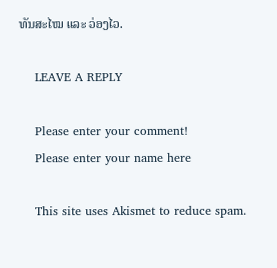ທັນສະໄໝ ແລະ ວ່ອງໄວ.

    LEAVE A REPLY

    Please enter your comment!
    Please enter your name here

    This site uses Akismet to reduce spam.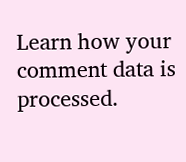Learn how your comment data is processed.